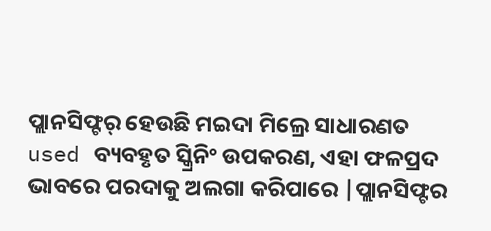ପ୍ଲାନସିଫ୍ଟର୍ ହେଉଛି ମଇଦା ମିଲ୍ରେ ସାଧାରଣତ used ବ୍ୟବହୃତ ସ୍କ୍ରିନିଂ ଉପକରଣ, ଏହା ଫଳପ୍ରଦ ଭାବରେ ପରଦାକୁ ଅଲଗା କରିପାରେ |ପ୍ଲାନସିଫ୍ଟର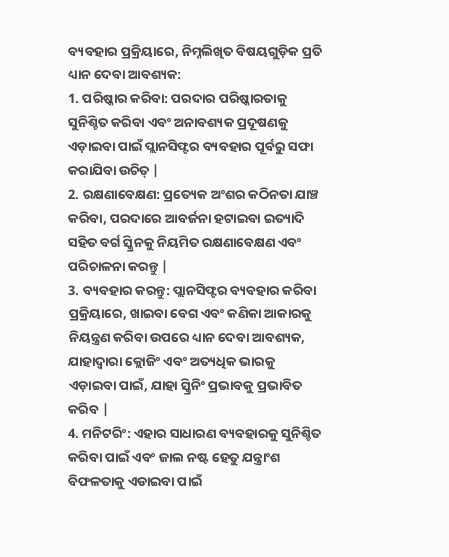ବ୍ୟବହାର ପ୍ରକ୍ରିୟାରେ, ନିମ୍ନଲିଖିତ ବିଷୟଗୁଡ଼ିକ ପ୍ରତି ଧ୍ୟାନ ଦେବା ଆବଶ୍ୟକ:
1. ପରିଷ୍କାର କରିବା: ପରଦାର ପରିଷ୍କାରତାକୁ ସୁନିଶ୍ଚିତ କରିବା ଏବଂ ଅନାବଶ୍ୟକ ପ୍ରଦୂଷଣକୁ ଏଡ଼ାଇବା ପାଇଁ ପ୍ଲାନସିଫ୍ଟର ବ୍ୟବହାର ପୂର୍ବରୁ ସଫା କରାଯିବା ଉଚିତ୍ |
2. ରକ୍ଷଣାବେକ୍ଷଣ: ପ୍ରତ୍ୟେକ ଅଂଶର କଠିନତା ଯାଞ୍ଚ କରିବା, ପରଦାରେ ଆବର୍ଜନା ହଟାଇବା ଇତ୍ୟାଦି ସହିତ ବର୍ଗ ସ୍କ୍ରିନକୁ ନିୟମିତ ରକ୍ଷଣାବେକ୍ଷଣ ଏବଂ ପରିଚାଳନା କରନ୍ତୁ |
3. ବ୍ୟବହାର କରନ୍ତୁ: ପ୍ଲାନସିଫ୍ଟର ବ୍ୟବହାର କରିବା ପ୍ରକ୍ରିୟାରେ, ଖାଇବା ବେଗ ଏବଂ କଣିକା ଆକାରକୁ ନିୟନ୍ତ୍ରଣ କରିବା ଉପରେ ଧ୍ୟାନ ଦେବା ଆବଶ୍ୟକ, ଯାହାଦ୍ୱାରା କ୍ଲୋଜିଂ ଏବଂ ଅତ୍ୟଧିକ ଭାରକୁ ଏଡ଼ାଇବା ପାଇଁ, ଯାହା ସ୍କ୍ରିନିଂ ପ୍ରଭାବକୁ ପ୍ରଭାବିତ କରିବ |
4. ମନିଟରିଂ: ଏହାର ସାଧାରଣ ବ୍ୟବହାରକୁ ସୁନିଶ୍ଚିତ କରିବା ପାଇଁ ଏବଂ ଜାଲ ନଷ୍ଟ ହେତୁ ଯନ୍ତ୍ରାଂଶ ବିଫଳତାକୁ ଏଡାଇବା ପାଇଁ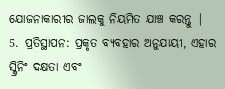ଯୋଜନାକାରୀର ଜାଲକୁ ନିୟମିତ ଯାଞ୍ଚ କରନ୍ତୁ |
5. ପ୍ରତିସ୍ଥାପନ: ପ୍ରକୃତ ବ୍ୟବହାର ଅନୁଯାୟୀ, ଏହାର ସ୍କ୍ରିନିଂ ଦକ୍ଷତା ଏବଂ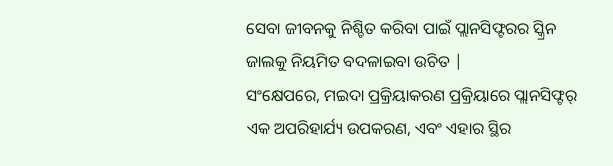ସେବା ଜୀବନକୁ ନିଶ୍ଚିତ କରିବା ପାଇଁ ପ୍ଲାନସିଫ୍ଟରର ସ୍କ୍ରିନ ଜାଲକୁ ନିୟମିତ ବଦଳାଇବା ଉଚିତ |
ସଂକ୍ଷେପରେ, ମଇଦା ପ୍ରକ୍ରିୟାକରଣ ପ୍ରକ୍ରିୟାରେ ପ୍ଲାନସିଫ୍ଟର୍ ଏକ ଅପରିହାର୍ଯ୍ୟ ଉପକରଣ, ଏବଂ ଏହାର ସ୍ଥିର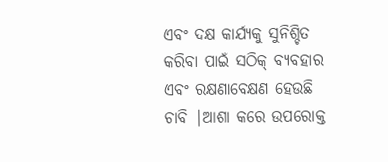ଏବଂ ଦକ୍ଷ କାର୍ଯ୍ୟକୁ ସୁନିଶ୍ଚିତ କରିବା ପାଇଁ ସଠିକ୍ ବ୍ୟବହାର ଏବଂ ରକ୍ଷଣାବେକ୍ଷଣ ହେଉଛି ଚାବି |ଆଶା କରେ ଉପରୋକ୍ତ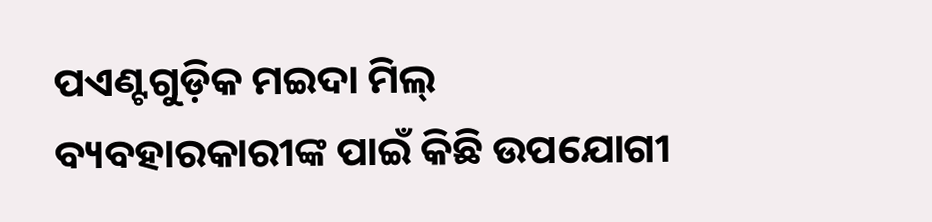ପଏଣ୍ଟଗୁଡ଼ିକ ମଇଦା ମିଲ୍ ବ୍ୟବହାରକାରୀଙ୍କ ପାଇଁ କିଛି ଉପଯୋଗୀ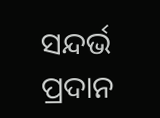ସନ୍ଦର୍ଭ ପ୍ରଦାନ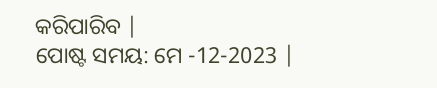କରିପାରିବ |
ପୋଷ୍ଟ ସମୟ: ମେ -12-2023 |